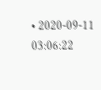• 2020-09-11 03:06:22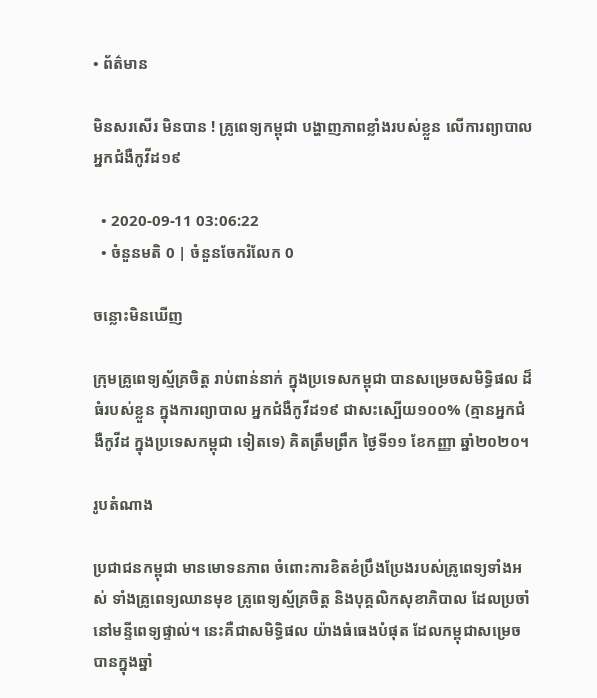• ព័ត៌មាន

មិនសរសើរ មិនបាន ! គ្រូពេទ្យកម្ពុជា បង្ហាញភាពខ្លាំងរបស់ខ្លួន លើការព្យាបាល អ្នកជំងឺកូវីដ១៩

  • 2020-09-11 03:06:22
  • ចំនួនមតិ 0 | ចំនួនចែករំលែក 0

ចន្លោះមិនឃើញ

ក្រុមគ្រូពេទ្យស្ម័គ្រចិត្ត រាប់ពាន់នាក់ ក្នុងប្រទេសកម្ពុជា បានសម្រេចសមិទ្ធិផល ដ៏ធំរបស់ខ្លួន ក្នុងការព្យាបាល អ្នកជំងឺកូវីដ១៩ ជាសះស្បើយ១០០% (គ្មានអ្នកជំងឺកូវីដ ក្នុងប្រទេសកម្ពុជា ទៀតទេ) គិតត្រឹមព្រឹក ថ្ងៃទី១១ ខែកញ្ញា ឆ្នាំ២០២០។

រូបតំណាង

ប្រជាជនកម្ពុជា មានមោទនភាព ចំពោះការខិតខំប្រឹងប្រែងរបស់គ្រូពេទ្យទាំងអស់ ទាំងគ្រូពេទ្យឈានមុខ គ្រូពេទ្យស្ម័គ្រចិត្ត និងបុគ្គលិកសុខាភិបាល ដែលប្រចាំនៅមន្ទីពេទ្យផ្ទាល់។ នេះគឺជាសមិទ្ធិផល យ៉ាងធំធេងបំផុត ដែលកម្ពុជាសម្រេចបានក្នុងឆ្នាំ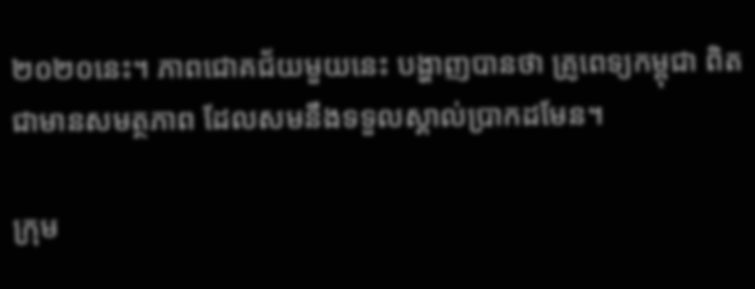២០២០នេះ។ ភាពជោគជ័យមួយនេះ បង្ហាញបានថា គ្រូពេទ្យកម្ពុជា ពិតជាមានសមត្ថភាព ដែលសមនឹងទទួលស្គាល់ប្រាកដមែន។

ក្រុម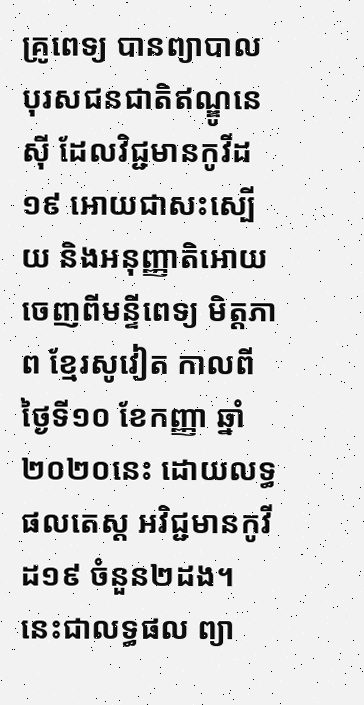គ្រូពេទ្យ បានព្យាបាលបុរសជនជាតិឥណ្ឌូនេស៊ី ដែលវិជ្ជមានកូវីដ១៩ អោយជាសះស្បើយ និងអនុញ្ញាតិអោយចេញពីមន្ទីពេទ្យ មិត្តភាព ខ្មែរសូវៀត កាលពីថ្ងៃទី១០ ខែកញ្ញា ឆ្នាំ២០២០នេះ ដោយលទ្ធផលតេស្ត អវិជ្ជមានកូវីដ១៩ ចំនួន២ដង។ នេះជាលទ្ធផល ព្យា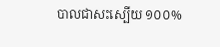បាលជាសះស្បើយ ១០០%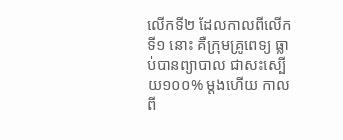លើកទី២ ដែលកាលពីលើកទី១ នោះ គឺក្រុមគ្រូពេទ្យ ធ្លាប់បានព្យាបាល ជាសះស្បើយ១០០% ម្តងហើយ កាលពី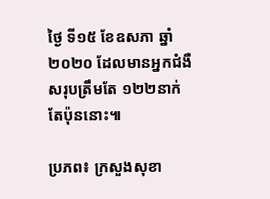ថ្ងៃ ទី១៥ ខែឧសភា ឆ្នាំ២០២០ ដែលមានអ្នកជំងឺសរុបត្រឹមតែ ១២២នាក់ តែប៉ុននោះ៕

ប្រភព៖ ក្រសួងសុខា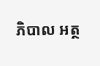ភិបាល អត្ថ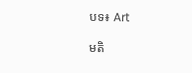បទ៖ Art

មតិ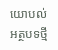យោបល់
អត្ថបទថ្មី